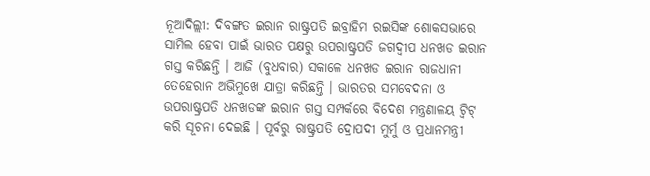ନୂଆଦିଲ୍ଲୀ: ଦିବଙ୍ଗତ ଇରାନ ରାଷ୍ଟ୍ରପତି ଇବ୍ରାହିମ ରଇସିଙ୍କ ଶୋକସଭାରେ ସାମିଲ ହେବା ପାଇଁ ଭାରତ ପକ୍ଷରୁ ଉପରାଷ୍ଟ୍ରପତି ଜଗଦ୍ବୀପ ଧନଖଡ ଇରାନ ଗସ୍ତ କରିଛନ୍ତି । ଆଜି (ବୁଧବାର) ସକାଳେ ଧନଖଡ ଇରାନ ରାଜଧାନୀ ତେହେରାନ ଅଭିମୁଖେ ଯାତ୍ରା କରିଛନ୍ତି । ଭାରତର ସମବେଦନା ଓ ଉପରାଷ୍ଟ୍ରପତି ଧନଖଡଙ୍କ ଇରାନ ଗସ୍ତ ସମ୍ପର୍କରେ ବିଦେଶ ମନ୍ତ୍ରଣାଳୟ ଟ୍ବିଟ୍ କରି ସୂଚନା ଦେଇଛି । ପୂର୍ବରୁ ରାଷ୍ଟ୍ରପତି ଦ୍ରୋପଦୀ ମୁର୍ମୁ ଓ ପ୍ରଧାନମନ୍ତ୍ରୀ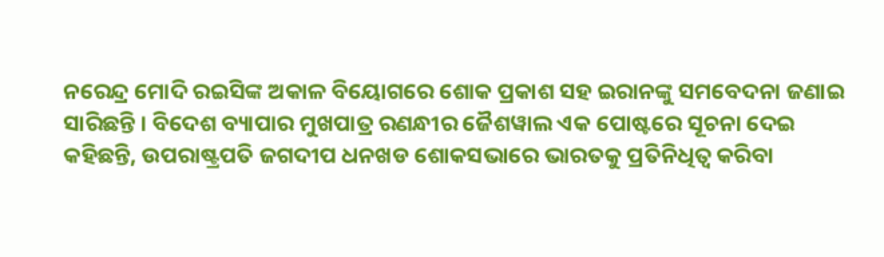ନରେନ୍ଦ୍ର ମୋଦି ରଇସିଙ୍କ ଅକାଳ ବିୟୋଗରେ ଶୋକ ପ୍ରକାଶ ସହ ଇରାନଙ୍କୁ ସମବେଦନା ଜଣାଇ ସାରିଛନ୍ତି । ବିଦେଶ ବ୍ୟାପାର ମୁଖପାତ୍ର ରଣନ୍ଧୀର ଜୈଶୱାଲ ଏକ ପୋଷ୍ଟରେ ସୂଚନା ଦେଇ କହିଛନ୍ତି, ଉପରାଷ୍ଟ୍ରପତି ଜଗଦୀପ ଧନଖଡ ଶୋକସଭାରେ ଭାରତକୁ ପ୍ରତିନିଧିତ୍ବ କରିବା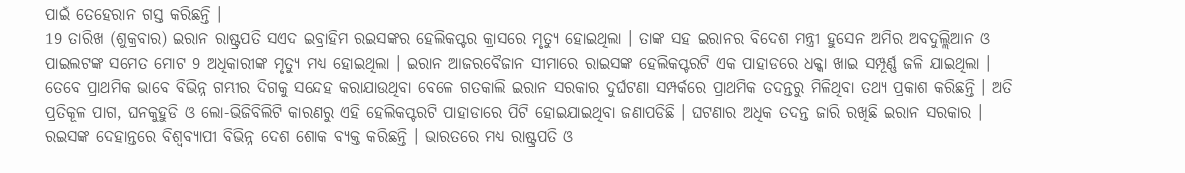ପାଇଁ ତେହେରାନ ଗସ୍ତ କରିଛନ୍ତି ।
19 ତାରିଖ (ଶୁକ୍ରବାର) ଇରାନ ରାଷ୍ଟ୍ରପତି ସଏଦ ଇବ୍ରାହିମ ରଇସଙ୍କର ହେଲିକପ୍ଟର କ୍ରାସରେ ମୃତ୍ୟୁ ହୋଇଥିଲା । ତାଙ୍କ ସହ ଇରାନର ବିଦେଶ ମନ୍ତ୍ରୀ ହୁସେନ ଅମିର ଅବଦୁଲ୍ଲିଆନ ଓ ପାଇଲଟଙ୍କ ସମେତ ମୋଟ 9 ଅଧିକାରୀଙ୍କ ମୃତ୍ୟୁ ମଧ୍ୟ ହୋଇଥିଲା । ଇରାନ ଆଜରବୈଜାନ ସୀମାରେ ରାଇସଙ୍କ ହେଲିକପ୍ଟରଟି ଏକ ପାହାଡରେ ଧକ୍କା ଖାଇ ସମ୍ପୂର୍ଣ୍ଣ ଜଳି ଯାଇଥିଲା । ତେବେ ପ୍ରାଥମିକ ଭାବେ ବିଭିନ୍ନ ଗମ୍ଭୀର ଦିଗକୁ ସନ୍ଦେହ କରାଯାଉଥିବା ବେଳେ ଗତକାଲି ଇରାନ ସରକାର ଦୁର୍ଘଟଣା ସମ୍ପର୍କରେ ପ୍ରାଥମିକ ତଦନ୍ତରୁ ମିଳିଥିବା ତଥ୍ୟ ପ୍ରକାଶ କରିଛନ୍ତି । ଅତି ପ୍ରତିକୂଳ ପାଗ, ଘନକୁହୁଡି ଓ ଲୋ-ଭିଜିବିଲିଟି କାରଣରୁ ଏହି ହେଲିକପ୍ଟରଟି ପାହାଡାରେ ପିଟି ହୋଇଯାଇଥିବା ଜଣାପଡିଛି । ଘଟଣାର ଅଧିକ ତଦନ୍ତ ଜାରି ରଖିଛି ଇରାନ ସରକାର ।
ରଇସଙ୍କ ଦେହାନ୍ତରେ ବିଶ୍ବବ୍ୟାପୀ ବିଭିନ୍ନ ଦେଶ ଶୋକ ବ୍ୟକ୍ତ କରିଛନ୍ତି । ଭାରତରେ ମଧ୍ୟ ରାଷ୍ଟ୍ରପତି ଓ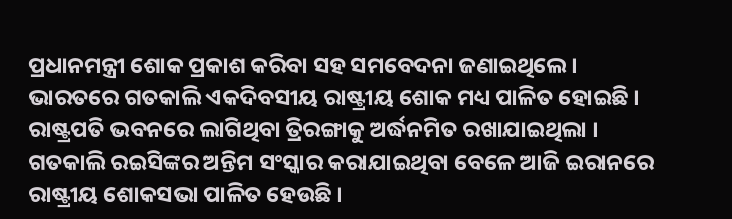ପ୍ରଧାନମନ୍ତ୍ରୀ ଶୋକ ପ୍ରକାଶ କରିବା ସହ ସମବେଦନା ଜଣାଇଥିଲେ । ଭାରତରେ ଗତକାଲି ଏକଦିବସୀୟ ରାଷ୍ଟ୍ରୀୟ ଶୋକ ମଧ୍ୟ ପାଳିତ ହୋଇଛି । ରାଷ୍ଟ୍ରପତି ଭବନରେ ଲାଗିଥିବା ତ୍ରିରଙ୍ଗାକୁ ଅର୍ଦ୍ଧନମିତ ରଖାଯାଇଥିଲା । ଗତକାଲି ରଇସିଙ୍କର ଅନ୍ତିମ ସଂସ୍କାର କରାଯାଇଥିବା ବେଳେ ଆଜି ଇରାନରେ ରାଷ୍ଟ୍ରୀୟ ଶୋକସଭା ପାଳିତ ହେଉଛି ।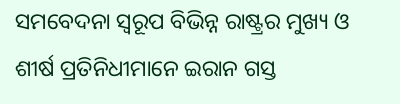ସମବେଦନା ସ୍ବରୂପ ବିଭିନ୍ନ ରାଷ୍ଟ୍ରର ମୁଖ୍ୟ ଓ ଶୀର୍ଷ ପ୍ରତିନିଧୀମାନେ ଇରାନ ଗସ୍ତ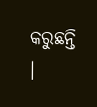କରୁଛନ୍ତି ।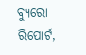ବ୍ୟୁରୋ ରିପୋର୍ଟ,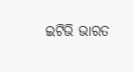ଇଟିଭି ଭାରତ